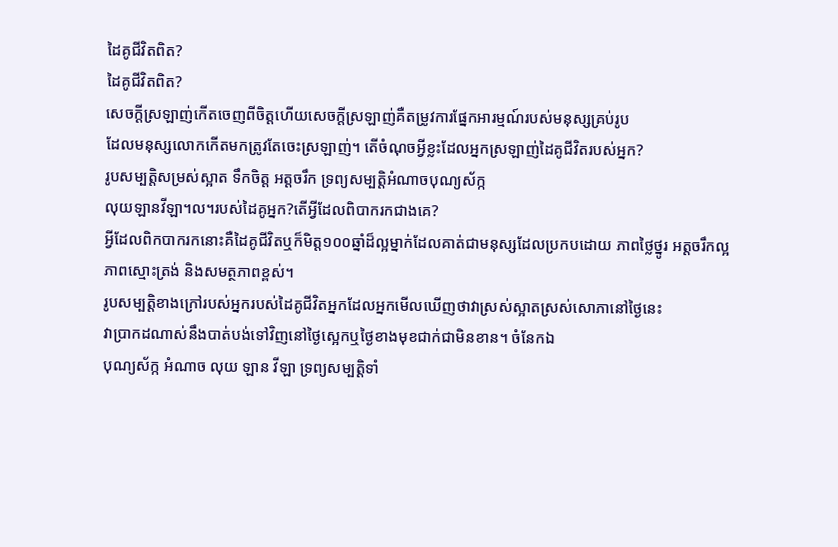ដៃគូជីវិតពិត?
ដៃគូជីវិតពិត?
សេចក្តីស្រឡាញ់កើតចេញពីចិត្តហើយសេចក្តីស្រឡាញ់គឺតម្រូវការផ្នែកអារម្មណ៍របស់មនុស្សគ្រប់រូប
ដែលមនុស្សលោកកើតមកត្រូវតែចេះស្រឡាញ់។ តើចំណុចអ្វីខ្លះដែលអ្នកស្រឡាញ់ដៃគូជីវិតរបស់អ្នក?
រូបសម្បត្តិសម្រស់ស្អាត ទឹកចិត្ត អត្តចរឹក ទ្រព្យសម្បត្តិអំណាចបុណ្យស័ក្ក
លុយឡានវីឡា។ល។របស់ដៃគូអ្នក?តើអ្វីដែលពិបាករកជាងគេ?
អ្វីដែលពិកបាករកនោះគឺដៃគូជីវិតឬក៏មិត្ត១០០ឆ្នាំដ៏ល្អម្នាក់ដែលគាត់ជាមនុស្សដែលប្រកបដោយ ភាពថ្លៃថ្នូរ អត្តចរឹកល្អ ភាពស្មោះត្រង់ និងសមត្ថភាពខ្ពស់។
រូបសម្បត្តិខាងក្រៅរបស់អ្នករបស់ដៃគូជីវិតអ្នកដែលអ្នកមើលឃើញថាវាស្រស់ស្អាតស្រស់សោភានៅថ្ងៃនេះ
វាប្រាកដណាស់នឹងបាត់បង់ទៅវិញនៅថ្ងៃស្អេកឬថ្ងៃខាងមុខជាក់ជាមិនខាន។ ចំនែកឯ
បុណ្យស័ក្ក អំណាច លុយ ឡាន វីឡា ទ្រព្យសម្បត្តិទាំ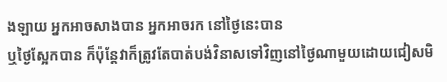ងឡាយ អ្នកអាចសាងបាន អ្នកអាចរក នៅថ្ងៃនេះបាន
ឬថ្ងៃស្អែកបាន ក៏ប៉ុន្តែវាក៏ត្រូវតែបាត់បង់វិនាសទៅវិញនៅថ្ងៃណាមួយដោយជៀសមិ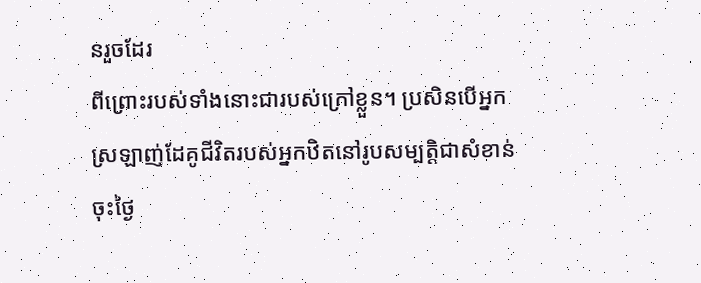នរួចដែរ
ពីព្រោះរបស់ទាំងនោះជារបស់ក្រៅខ្លួន។ ប្រសិនបើអ្នកស្រឡាញ់ដែគូជីវិតរបស់អ្នកឋិតនៅរូបសម្បត្តិជាសំខាន់ចុះថ្ងៃ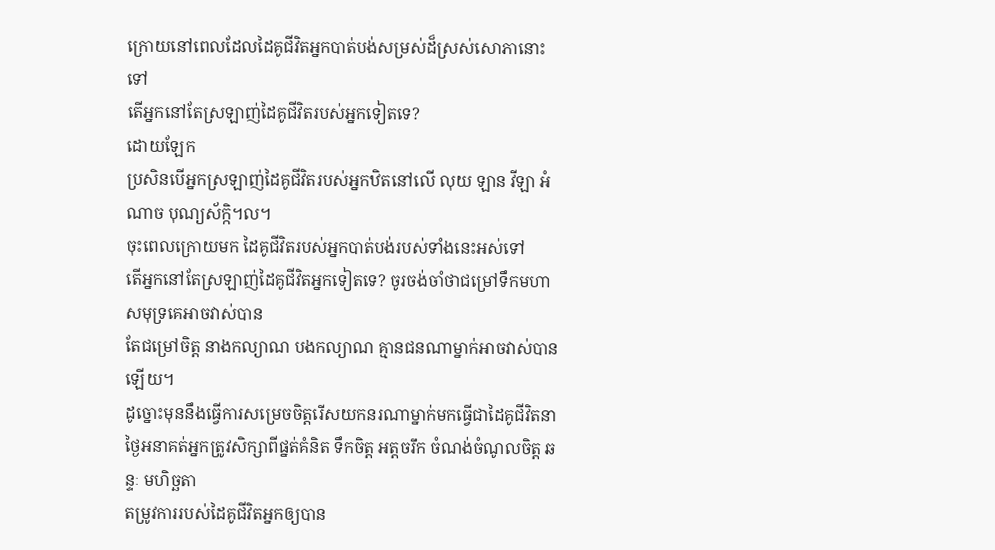ក្រោយនៅពេលដែលដៃគូជីវិតអ្នកបាត់បង់សម្រស់ដ៏ស្រស់សោភានោះទៅ
តើអ្នកនៅតែស្រឡាញ់ដៃគូជីវិតរបស់អ្នកទៀតទេ?
ដោយឡែក
ប្រសិនបើអ្នកស្រឡាញ់ដៃគូជីវិតរបស់អ្នកឋិតនៅលើ លុយ ឡាន វីឡា អំណាច បុណ្យស័ក្កិ។ល។
ចុះពេលក្រោយមក ដៃគូជីវិតរបស់អ្នកបាត់បង់របស់ទាំងនេះអស់ទៅ
តើអ្នកនៅតែស្រឡាញ់ដៃគូជីវិតអ្នកទៀតទេ? ចូរចង់ចាំថាជម្រៅទឹកមហាសមុទ្រគេអាចវាស់បាន
តែជម្រៅចិត្ត នាងកល្យាណ បងកល្យាណ គ្មានជនណាម្នាក់អាចវាស់បានឡើយ។
ដូច្នោះមុននឹងធ្វើការសម្រេចចិត្តរើសយកនរណាម្នាក់មកធ្វើជាដៃគូជីវិតនាថ្ងៃអនាគត់អ្នកត្រូវសិក្សាពីផ្នត់គំនិត ទឹកចិត្ត អត្តចរឹក ចំណង់ចំណូលចិត្ត ឆន្ទៈ មហិច្ឆតា
តម្រូវការរបស់ដៃគូជីវិតអ្នកឲ្យបាន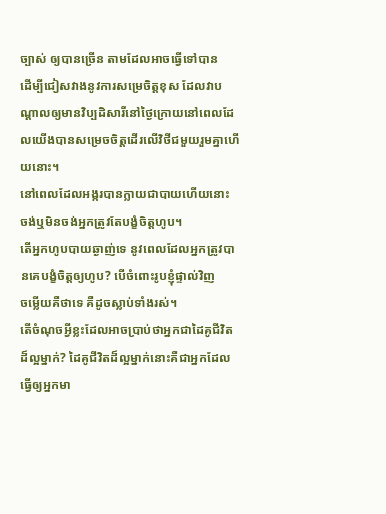ច្បាស់ ឲ្យបានច្រើន តាមដែលអាចធ្វើទៅបាន
ដើម្បីជៀសវាងនូវការសម្រេចិត្តខុស ដែលវាបណ្តាលឲ្យមានវិប្បដិសារីនៅថ្ងៃក្រោយនៅពេលដែលយើងបានសម្រេចចិត្តដើរលើវិថីជមួយរួមគ្នាហើយនោះ។
នៅពេលដែលអង្ករបានក្លាយជាបាយហើយនោះ ចង់ឬមិនចង់អ្នកត្រូវតែបង្ខំចិត្តហូប។
តើអ្នកហូបបាយឆ្ងាញ់ទេ នូវពេលដែលអ្នកត្រូវបានគេបង្ខំចិត្តឲ្យហូប? បើចំពោះរូបខ្ញុំផ្ទាល់វិញ
ចម្លើយគឺថាទេ គឺដូចស្លាប់ទាំងរស់។
តើចំណុចអ្វីខ្លះដែលអាចប្រាប់ថាអ្នកជាដៃគូជីវិតដ៏ល្អម្នាក់? ដៃគូជីវិតដ៏ល្អម្នាក់នោះគឺជាអ្នកដែលធ្វើឲ្យអ្នកមា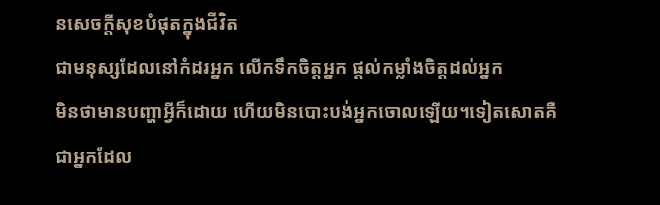នសេចក្តីសុខបំផុតក្នុងជីវិត
ជាមនុស្សដែលនៅកំដរអ្នក លើកទឹកចិត្តអ្នក ផ្តល់កម្លាំងចិត្តដល់អ្នក
មិនថាមានបញ្ហាអ្វីក៏ដោយ ហើយមិនបោះបង់អ្នកចោលឡើយ។ទៀតសោតគឺជាអ្នកដែល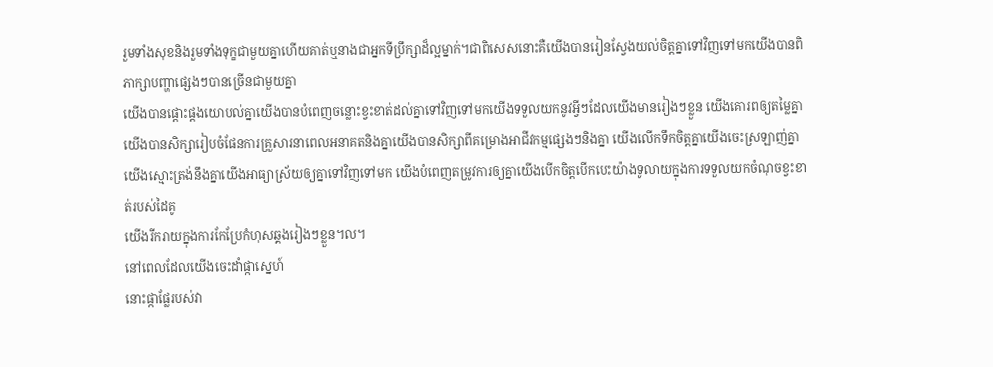រួមទាំងសុខនិងរួមទាំងទុក្ខជាមួយគ្នាហើយគាត់ឬនាងជាអ្នកទីប្រឹក្សាដ៏ល្អម្នាក់។ជាពិសេសនោះគឺយើងបានរៀនស្វែងយល់ចិត្តគ្នាទៅវិញទៅមកយើងបានពិភាក្សាបញ្ហាផ្សេងៗបានច្រើនជាមួយគ្នា
យើងបានផ្តោះផ្តងយោបល់គ្នាយើងបានបំពេញចន្លោះខ្វះខាត់ដល់គ្នាទៅវិញទៅមកយើងទទួលយកនូវអ្វីៗដែលយើងមានរៀងៗខ្លួន យើងគោរពឲ្យតម្លៃគ្នាយើងបានសិក្សារៀបចំផែនការគ្រួសារនាពេលអនាគតនិងគ្នាយើងបានសិក្សាពីគម្រោងអាជីវកម្មផ្សេងៗនិងគ្នា យើងលើកទឹកចិត្តគ្នាយើងចេះស្រឡាញ់គ្នាយើងស្មោះត្រង់នឹងគ្នាយើងអាធ្យាស្រ័យឲ្យគ្នាទៅវិញទៅមក យើងបំពេញតម្រូវការឲ្យគ្នាយើងបើកចិត្តបើកបេះយ៉ាងទូលាយក្នុងការទទួលយកចំណុចខ្វះខាត់របស់ដៃគូ
យើងរីករាយក្នុងការកែប្រែកំហុសឆ្គងរៀងៗខ្លួន។ល។
នៅពេលដែលយើងចេះដាំផ្កាស្នេហ៍
នោះផ្កាផ្លែរបស់វា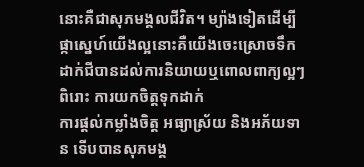នោះគឺជាសុភមង្គលជីវិត។ ម្យ៉ាងទៀតដើម្បីផ្កាស្នេហ៍យើងល្អនោះគឺយើងចេះស្រោចទឹកដាក់ជីបានដល់ការនិយាយឬពោលពាក្យល្អៗពិរោះ ការយកចិត្តទុកដាក់
ការផ្តល់កម្លាំងចិត្ត អធ្យាស្រ័យ និងអភ័យទាន ទើបបានសុភមង្គ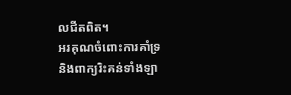លជីតពិត។
អរគុណចំពោះការគាំទ្រ
និងពាក្យរិះគន់ទាំងឡា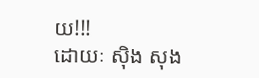យ!!!
ដោយៈ ស៊ិង សុង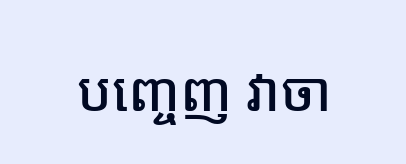បញ្ចេញ វាចា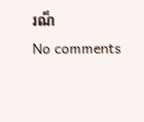រណ៏
No comments